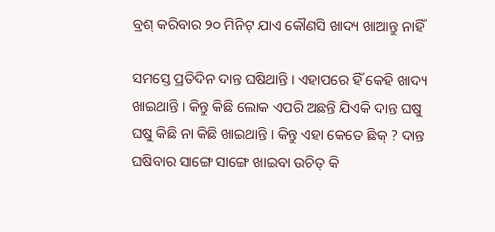ବ୍ରଶ୍ କରିବାର ୨୦ ମିନିଟ୍ ଯାଏ କୌଣସି ଖାଦ୍ୟ ଖାଆନ୍ତୁ ନାହିଁ

ସମସ୍ତେ ପ୍ରତିଦିନ ଦାନ୍ତ ଘଷିଥାନ୍ତି । ଏହାପରେ ହିଁ କେହି ଖାଦ୍ୟ ଖାଇଥାନ୍ତି । କିନ୍ତୁ କିଛି ଲୋକ ଏପରି ଅଛନ୍ତି ଯିଏକି ଦାନ୍ତ ଘଷୁ ଘଷୁ କିଛି ନା କିଛି ଖାଇଥାନ୍ତି । କିନ୍ତୁ ଏହା କେତେ ଛିକ୍ ? ଦାନ୍ତ ଘଷିବାର ସାଙ୍ଗେ ସାଙ୍ଗେ ଖାଇବା ଉଚିତ୍ କି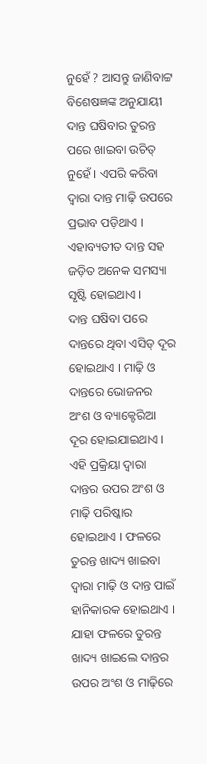ନୁହେଁ ? ଆସନ୍ତୁ ଜାଣିବାଟ୍ଟ ବିଶେଷଜ୍ଞଙ୍କ ଅନୁଯାୟୀ ଦାନ୍ତ ଘଷିବାର ତୁରନ୍ତ ପରେ ଖାଇବା ଉଚିତ୍ ନୁହେଁ । ଏପରି କରିବା ଦ୍ୱାରା ଦାନ୍ତ ମାଢ଼ି ଉପରେ ପ୍ରଭାବ ପଡ଼ିଥାଏ । ଏହାବ୍ୟତୀତ ଦାନ୍ତ ସହ ଜଡ଼ିତ ଅନେକ ସମସ୍ୟା ସୃଷ୍ଟି ହୋଇଥାଏ ।
ଦାନ୍ତ ଘଷିବା ପରେ ଦାନ୍ତରେ ଥିବା ଏସିଡ୍ ଦୂର ହୋଇଥାଏ । ମାଢ଼ି ଓ ଦାନ୍ତରେ ଭୋଜନର ଅଂଶ ଓ ବ୍ୟାକ୍ଟେରିଆ ଦୂର ହୋଇଯାଇଥାଏ । ଏହି ପ୍ରକ୍ରିୟା ଦ୍ୱାରା ଦାନ୍ତର ଉପର ଅଂଶ ଓ ମାଢ଼ି ପରିଷ୍କାର ହୋଇଥାଏ । ଫଳରେ ତୁରନ୍ତ ଖାଦ୍ୟ ଖାଇବା ଦ୍ୱାରା ମାଢ଼ି ଓ ଦାନ୍ତ ପାଇଁ ହାନିକାରକ ହୋଇଥାଏ ।
ଯାହା ଫଳରେ ତୁରନ୍ତ ଖାଦ୍ୟ ଖାଇଲେ ଦାନ୍ତର ଉପର ଅଂଶ ଓ ମାଢ଼ିରେ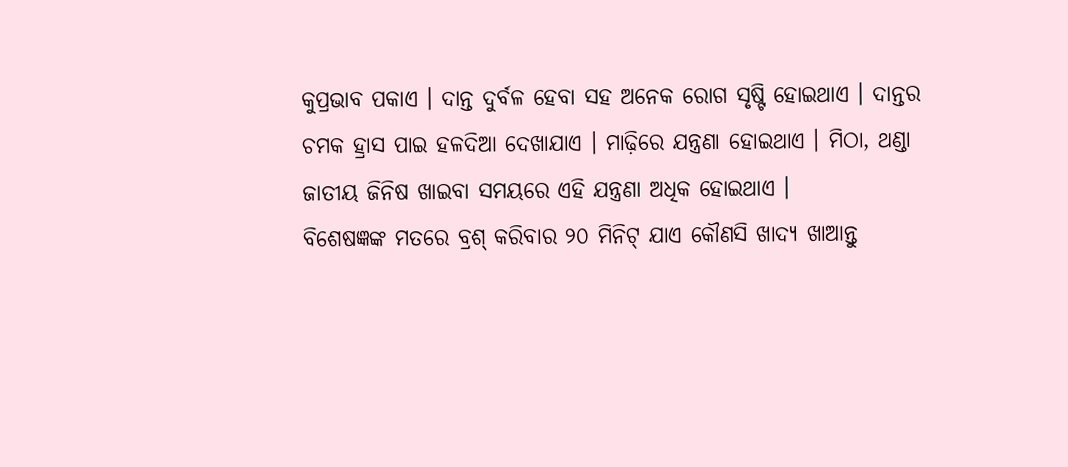କୁପ୍ରଭାବ ପକାଏ । ଦାନ୍ତ ଦୁର୍ବଳ ହେବା ସହ ଅନେକ ରୋଗ ସୃଷ୍ଟି ହୋଇଥାଏ । ଦାନ୍ତର ଚମକ ହ୍ରାସ ପାଇ ହଳଦିଆ ଦେଖାଯାଏ । ମାଢ଼ିରେ ଯନ୍ତ୍ରଣା ହୋଇଥାଏ । ମିଠା, ଥଣ୍ଡା ଜାତୀୟ ଜିନିଷ ଖାଇବା ସମୟରେ ଏହି ଯନ୍ତ୍ରଣା ଅଧିକ ହୋଇଥାଏ ।
ବିଶେଷଜ୍ଞଙ୍କ ମତରେ ବ୍ରଶ୍ କରିବାର ୨୦ ମିନିଟ୍ ଯାଏ କୌଣସି ଖାଦ୍ୟ ଖାଆନ୍ତୁ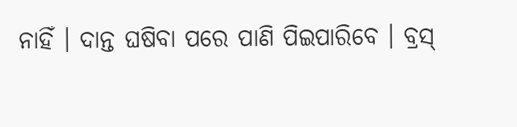ନାହିଁ । ଦାନ୍ତ ଘଷିବା ପରେ ପାଣି ପିଇପାରିବେ । ବ୍ରସ୍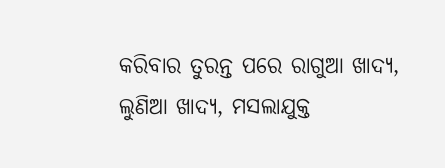କରିବାର ତୁରନ୍ତ ପରେ ରାଗୁଆ ଖାଦ୍ୟ, ଲୁଣିଆ ଖାଦ୍ୟ, ମସଲାଯୁକ୍ତ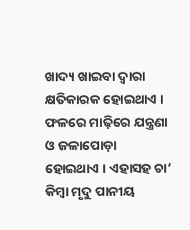ଖାଦ୍ୟ ଖାଇବା ଦ୍ୱାରା କ୍ଷତିକାରକ ହୋଇଥାଏ । ଫଳରେ ମାଢ଼ିରେ ଯନ୍ତ୍ରଣା ଓ ଜଳାପୋଡ଼ା ହୋଇଥାଏ । ଏହାସହ ଚା’ କିମ୍ୱା ମୃଦୁ ପାନୀୟ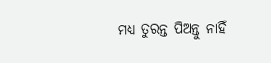ମଧ୍ୟ ତୁରନ୍ତ ପିଅନ୍ତୁ ନାହିଁ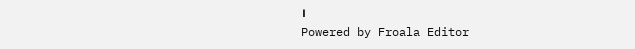।
Powered by Froala Editor